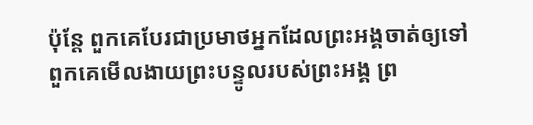ប៉ុន្តែ ពួកគេបែរជាប្រមាថអ្នកដែលព្រះអង្គចាត់ឲ្យទៅ ពួកគេមើលងាយព្រះបន្ទូលរបស់ព្រះអង្គ ព្រ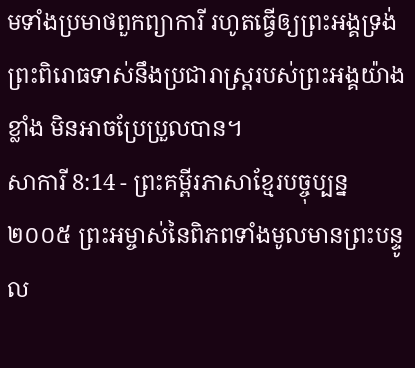មទាំងប្រមាថពួកព្យាការី រហូតធ្វើឲ្យព្រះអង្គទ្រង់ព្រះពិរោធទាស់នឹងប្រជារាស្ត្ររបស់ព្រះអង្គយ៉ាងខ្លាំង មិនអាចប្រែប្រួលបាន។
សាការី 8:14 - ព្រះគម្ពីរភាសាខ្មែរបច្ចុប្បន្ន ២០០៥ ព្រះអម្ចាស់នៃពិភពទាំងមូលមានព្រះបន្ទូល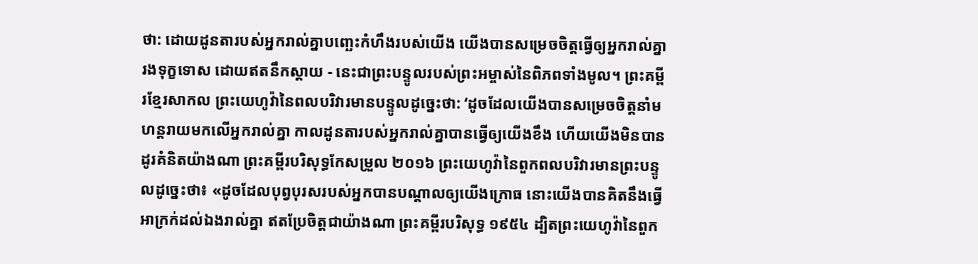ថា: ដោយដូនតារបស់អ្នករាល់គ្នាបញ្ឆេះកំហឹងរបស់យើង យើងបានសម្រេចចិត្តធ្វើឲ្យអ្នករាល់គ្នារងទុក្ខទោស ដោយឥតនឹកស្ដាយ - នេះជាព្រះបន្ទូលរបស់ព្រះអម្ចាស់នៃពិភពទាំងមូល។ ព្រះគម្ពីរខ្មែរសាកល ព្រះយេហូវ៉ានៃពលបរិវារមានបន្ទូលដូច្នេះថា: ‘ដូចដែលយើងបានសម្រេចចិត្តនាំមហន្តរាយមកលើអ្នករាល់គ្នា កាលដូនតារបស់អ្នករាល់គ្នាបានធ្វើឲ្យយើងខឹង ហើយយើងមិនបានដូរគំនិតយ៉ាងណា ព្រះគម្ពីរបរិសុទ្ធកែសម្រួល ២០១៦ ព្រះយេហូវ៉ានៃពួកពលបរិវារមានព្រះបន្ទូលដូច្នេះថា៖ «ដូចដែលបុព្វបុរសរបស់អ្នកបានបណ្ដាលឲ្យយើងក្រោធ នោះយើងបានគិតនឹងធ្វើអាក្រក់ដល់ឯងរាល់គ្នា ឥតប្រែចិត្តជាយ៉ាងណា ព្រះគម្ពីរបរិសុទ្ធ ១៩៥៤ ដ្បិតព្រះយេហូវ៉ានៃពួក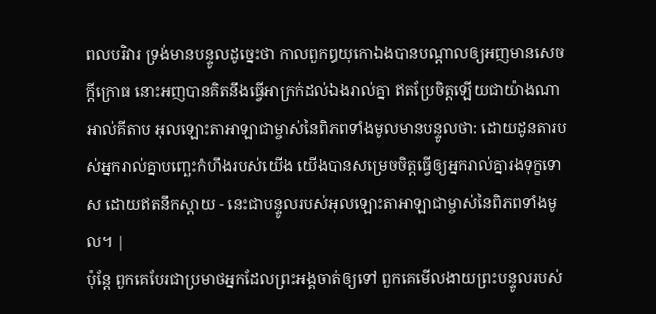ពលបរិវារ ទ្រង់មានបន្ទូលដូច្នេះថា កាលពួកឰយុកោឯងបានបណ្តាលឲ្យអញមានសេចក្ដីក្រោធ នោះអញបានគិតនឹងធ្វើអាក្រក់ដល់ឯងរាល់គ្នា ឥតប្រែចិត្តឡើយជាយ៉ាងណា អាល់គីតាប អុលឡោះតាអាឡាជាម្ចាស់នៃពិភពទាំងមូលមានបន្ទូលថា: ដោយដូនតារបស់អ្នករាល់គ្នាបញ្ឆេះកំហឹងរបស់យើង យើងបានសម្រេចចិត្តធ្វើឲ្យអ្នករាល់គ្នារងទុក្ខទោស ដោយឥតនឹកស្ដាយ - នេះជាបន្ទូលរបស់អុលឡោះតាអាឡាជាម្ចាស់នៃពិភពទាំងមូល។ |
ប៉ុន្តែ ពួកគេបែរជាប្រមាថអ្នកដែលព្រះអង្គចាត់ឲ្យទៅ ពួកគេមើលងាយព្រះបន្ទូលរបស់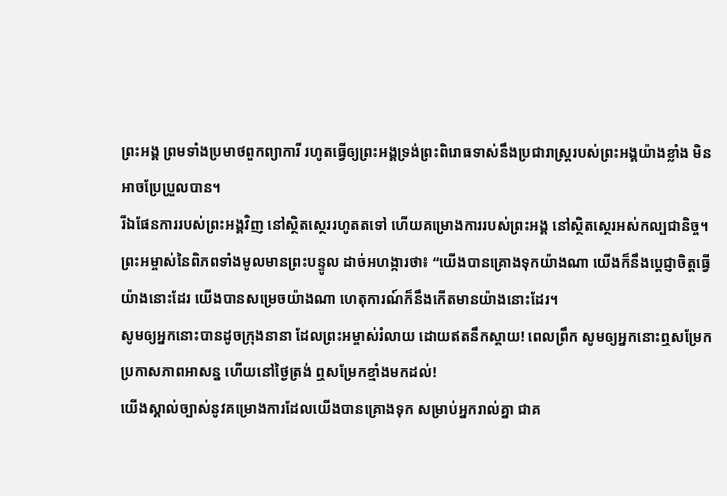ព្រះអង្គ ព្រមទាំងប្រមាថពួកព្យាការី រហូតធ្វើឲ្យព្រះអង្គទ្រង់ព្រះពិរោធទាស់នឹងប្រជារាស្ត្ររបស់ព្រះអង្គយ៉ាងខ្លាំង មិនអាចប្រែប្រួលបាន។
រីឯផែនការរបស់ព្រះអង្គវិញ នៅស្ថិតស្ថេររហូតតទៅ ហើយគម្រោងការរបស់ព្រះអង្គ នៅស្ថិតស្ថេរអស់កល្បជានិច្ច។
ព្រះអម្ចាស់នៃពិភពទាំងមូលមានព្រះបន្ទូល ដាច់អហង្ការថា៖ “យើងបានគ្រោងទុកយ៉ាងណា យើងក៏នឹងប្ដេជ្ញាចិត្តធ្វើយ៉ាងនោះដែរ យើងបានសម្រេចយ៉ាងណា ហេតុការណ៍ក៏នឹងកើតមានយ៉ាងនោះដែរ។
សូមឲ្យអ្នកនោះបានដូចក្រុងនានា ដែលព្រះអម្ចាស់រំលាយ ដោយឥតនឹកស្ដាយ! ពេលព្រឹក សូមឲ្យអ្នកនោះឮសម្រែក ប្រកាសភាពអាសន្ន ហើយនៅថ្ងៃត្រង់ ឮសម្រែកខ្មាំងមកដល់!
យើងស្គាល់ច្បាស់នូវគម្រោងការដែលយើងបានគ្រោងទុក សម្រាប់អ្នករាល់គ្នា ជាគ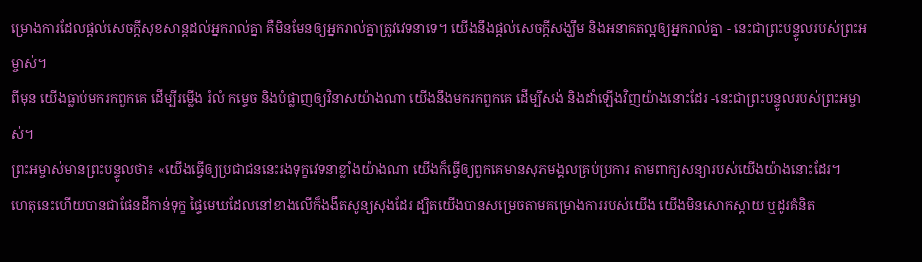ម្រោងការដែលផ្ដល់សេចក្ដីសុខសាន្តដល់អ្នករាល់គ្នា គឺមិនមែនឲ្យអ្នករាល់គ្នាត្រូវវេទនាទេ។ យើងនឹងផ្ដល់សេចក្ដីសង្ឃឹម និងអនាគតល្អឲ្យអ្នករាល់គ្នា - នេះជាព្រះបន្ទូលរបស់ព្រះអម្ចាស់។
ពីមុន យើងធ្លាប់មករកពួកគេ ដើម្បីរម្លើង រំលំ កម្ទេច និងបំផ្លាញឲ្យវិនាសយ៉ាងណា យើងនឹងមករកពួកគេ ដើម្បីសង់ និងដាំឡើងវិញយ៉ាងនោះដែរ -នេះជាព្រះបន្ទូលរបស់ព្រះអម្ចាស់។
ព្រះអម្ចាស់មានព្រះបន្ទូលថា៖ «យើងធ្វើឲ្យប្រជាជននេះរងទុក្ខវេទនាខ្លាំងយ៉ាងណា យើងក៏ធ្វើឲ្យពួកគេមានសុភមង្គលគ្រប់ប្រការ តាមពាក្យសន្យារបស់យើងយ៉ាងនោះដែរ។
ហេតុនេះហើយបានជាផែនដីកាន់ទុក្ខ ផ្ទៃមេឃដែលនៅខាងលើក៏ងងឹតសូន្យសុងដែរ ដ្បិតយើងបានសម្រេចតាមគម្រោងការរបស់យើង យើងមិនសោកស្ដាយ ឬដូរគំនិត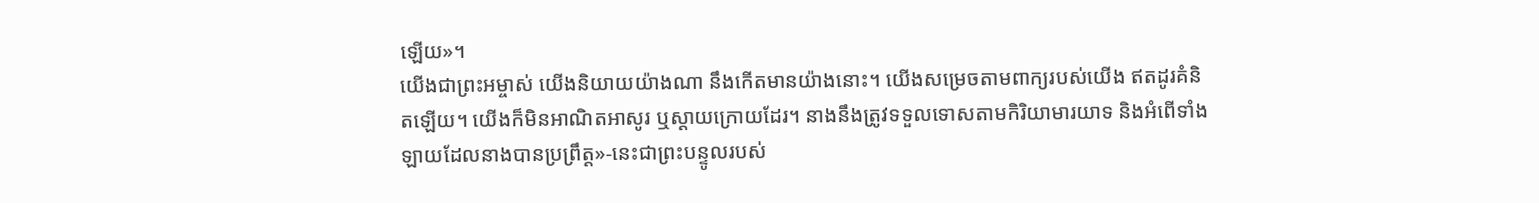ឡើយ»។
យើងជាព្រះអម្ចាស់ យើងនិយាយយ៉ាងណា នឹងកើតមានយ៉ាងនោះ។ យើងសម្រេចតាមពាក្យរបស់យើង ឥតដូរគំនិតឡើយ។ យើងក៏មិនអាណិតអាសូរ ឬស្ដាយក្រោយដែរ។ នាងនឹងត្រូវទទួលទោសតាមកិរិយាមារយាទ និងអំពើទាំងឡាយដែលនាងបានប្រព្រឹត្ត»-នេះជាព្រះបន្ទូលរបស់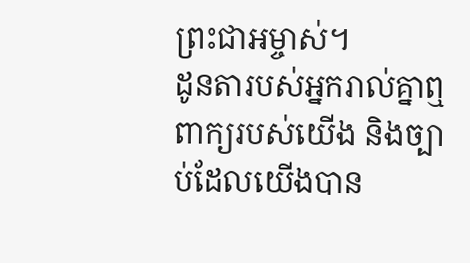ព្រះជាអម្ចាស់។
ដូនតារបស់អ្នករាល់គ្នាឮពាក្យរបស់យើង និងច្បាប់ដែលយើងបាន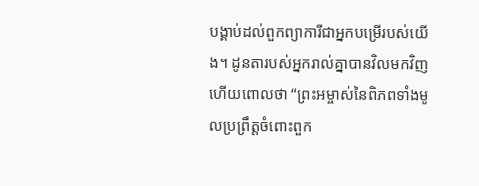បង្គាប់ដល់ពួកព្យាការីជាអ្នកបម្រើរបស់យើង។ ដូនតារបស់អ្នករាល់គ្នាបានវិលមកវិញ ហើយពោលថា “ព្រះអម្ចាស់នៃពិភពទាំងមូលប្រព្រឹត្តចំពោះពួក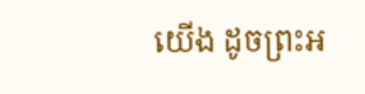យើង ដូចព្រះអ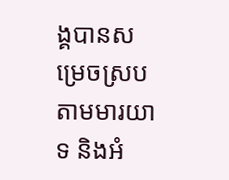ង្គបានសម្រេចស្របតាមមារយាទ និងអំ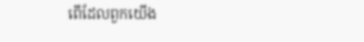ពើដែលពួកយើង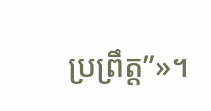ប្រព្រឹត្ត”»។